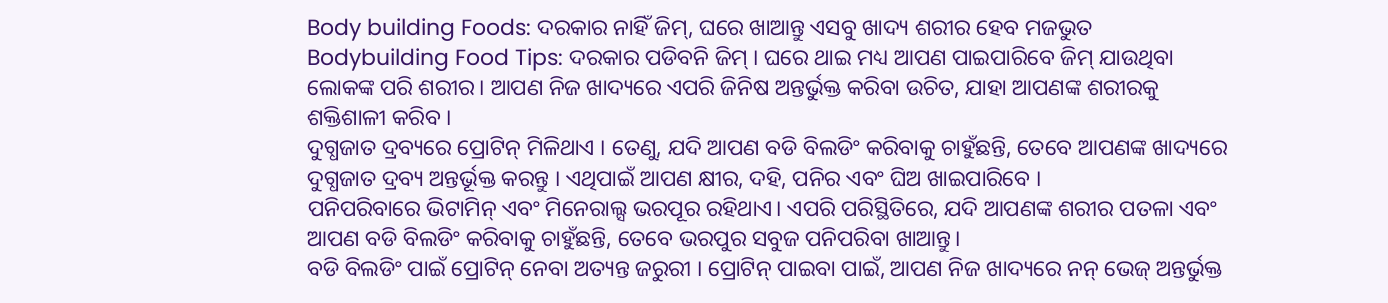Body building Foods: ଦରକାର ନାହିଁ ଜିମ୍, ଘରେ ଖାଆନ୍ତୁ ଏସବୁ ଖାଦ୍ୟ ଶରୀର ହେବ ମଜଭୁତ
Bodybuilding Food Tips: ଦରକାର ପଡିବନି ଜିମ୍ । ଘରେ ଥାଇ ମଧ୍ୟ ଆପଣ ପାଇପାରିବେ ଜିମ୍ ଯାଉଥିବା ଲୋକଙ୍କ ପରି ଶରୀର। ଆପଣ ନିଜ ଖାଦ୍ୟରେ ଏପରି ଜିନିଷ ଅନ୍ତର୍ଭୁକ୍ତ କରିବା ଉଚିତ, ଯାହା ଆପଣଙ୍କ ଶରୀରକୁ ଶକ୍ତିଶାଳୀ କରିବ ।
ଦୁଗ୍ଧଜାତ ଦ୍ରବ୍ୟରେ ପ୍ରୋଟିନ୍ ମିଳିଥାଏ । ତେଣୁ, ଯଦି ଆପଣ ବଡି ବିଲଡିଂ କରିବାକୁ ଚାହୁଁଛନ୍ତି, ତେବେ ଆପଣଙ୍କ ଖାଦ୍ୟରେ ଦୁଗ୍ଧଜାତ ଦ୍ରବ୍ୟ ଅନ୍ତର୍ଭୂକ୍ତ କରନ୍ତୁ । ଏଥିପାଇଁ ଆପଣ କ୍ଷୀର, ଦହି, ପନିର ଏବଂ ଘିଅ ଖାଇପାରିବେ ।
ପନିପରିବାରେ ଭିଟାମିନ୍ ଏବଂ ମିନେରାଲ୍ସ ଭରପୂର ରହିଥାଏ। ଏପରି ପରିସ୍ଥିତିରେ, ଯଦି ଆପଣଙ୍କ ଶରୀର ପତଳା ଏବଂ ଆପଣ ବଡି ବିଲଡିଂ କରିବାକୁ ଚାହୁଁଛନ୍ତି, ତେବେ ଭରପୁର ସବୁଜ ପନିପରିବା ଖାଆନ୍ତୁ।
ବଡି ବିଲଡିଂ ପାଇଁ ପ୍ରୋଟିନ୍ ନେବା ଅତ୍ୟନ୍ତ ଜରୁରୀ । ପ୍ରୋଟିନ୍ ପାଇବା ପାଇଁ, ଆପଣ ନିଜ ଖାଦ୍ୟରେ ନନ୍ ଭେଜ୍ ଅନ୍ତର୍ଭୁକ୍ତ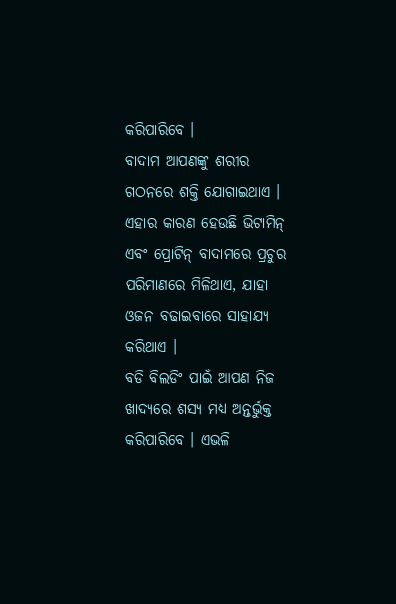କରିପାରିବେ ।
ବାଦାମ ଆପଣଙ୍କୁ ଶରୀର ଗଠନରେ ଶକ୍ତି ଯୋଗାଇଥାଏ । ଏହାର କାରଣ ହେଉଛି ଭିଟାମିନ୍ ଏବଂ ପ୍ରୋଟିନ୍ ବାଦାମରେ ପ୍ରଚୁର ପରିମାଣରେ ମିଳିଥାଏ, ଯାହା ଓଜନ ବଢାଇବାରେ ସାହାଯ୍ୟ କରିଥାଏ ।
ବଡି ବିଲଡିଂ ପାଇଁ ଆପଣ ନିଜ ଖାଦ୍ୟରେ ଶସ୍ୟ ମଧ୍ୟ ଅନ୍ତର୍ଭୁକ୍ତ କରିପାରିବେ । ଏଭଳି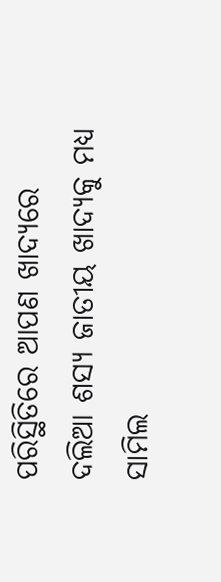ପରିସ୍ଥିତିରେ ଆପଣ ଖାଦ୍ୟରେ ଦଲିଆ ଶସ୍ୟ ଜାତୀୟ ଖାଦ୍ୟକୁ ମଧ୍ୟ ସାମିଲ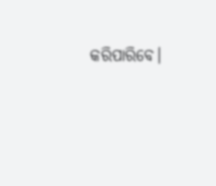କରିପାରିବେ।